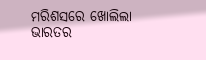ମରିଶସରେ ଖୋଲିଲା ଭାରତର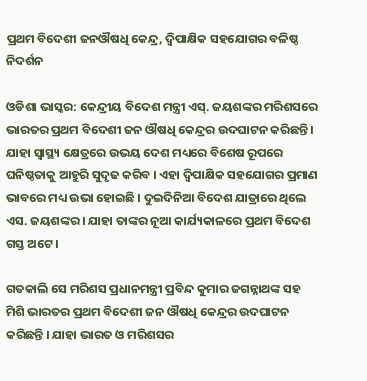ପ୍ରଥମ ବିଦେଶୀ ଜନଔଷଧି କେନ୍ଦ୍ର, ଦ୍ୱିପାକ୍ଷିକ ସହଯୋଗର ବଳିଷ୍ଠ ନିଦର୍ଶନ

ଓଡିଶା ଭାସ୍କର: କେନ୍ଦ୍ରୀୟ ବିଦେଶ ମନ୍ତ୍ରୀ ଏସ୍‌. ଜୟଶଙ୍କର ମରିଶସରେ ଭାରତର ପ୍ରଥମ ବିଦେଶୀ ଜନ ଔଷଧି କେନ୍ଦ୍ରର ଉଦଘାଟନ କରିଛନ୍ତି । ଯାହା ସ୍ୱାସ୍ଥ୍ୟ କ୍ଷେତ୍ରରେ ଉଭୟ ଦେଶ ମଧ୍ୟରେ ବିଶେଷ ରୂପରେ ଘନିଷ୍ଠତାକୁ ଆହୁରି ସୁଦୃଢ କରିବ । ଏହା ଦ୍ୱିପାକ୍ଷିକ ସହଯୋଗର ପ୍ରମାଣ ଭାବରେ ମଧ୍ୟ ଉଭା ହୋଇଛି । ଦୁଇଦିନିଆ ବିଦେଶ ଯାତ୍ରାରେ ଥିଲେ ଏସ. ଜୟଶଙ୍କର । ଯାହା ତାଙ୍କର ନୂଆ କାର୍ଯ୍ୟକାଳରେ ପ୍ରଥମ ବିଦେଶ ଗସ୍ତ ଅଟେ ।

ଗତକାଲି ସେ ମରିଶସ ପ୍ରଧାନମନ୍ତ୍ରୀ ପ୍ରବିନ୍ଦ କୁମାର ଜଗନ୍ନାଥଙ୍କ ସହ ମିଶି ଭାରତର ପ୍ରଥମ ବିଦେଶୀ ଜନ ଔଷଧି କେନ୍ଦ୍ରର ଉଦଘାଟନ କରିଛନ୍ତି । ଯାହା ଭାରତ ଓ ମରିଶସର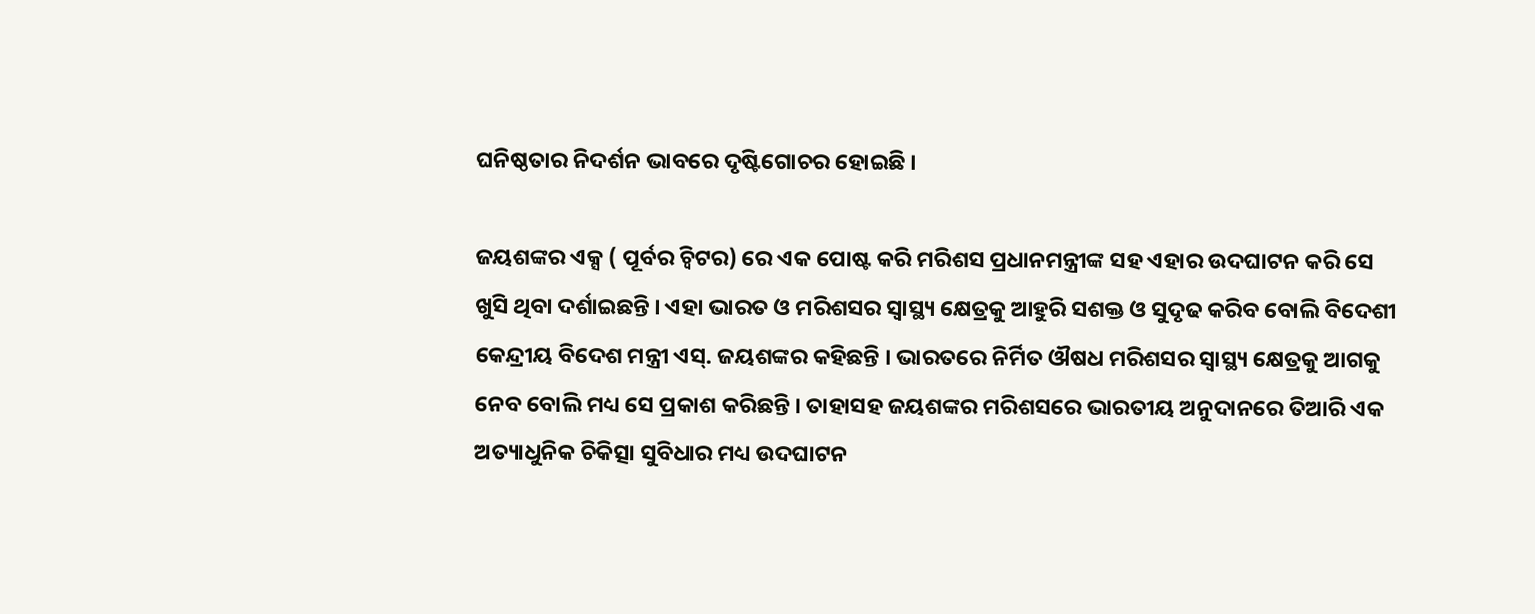ଘନିଷ୍ଠତାର ନିଦର୍ଶନ ଭାବରେ ଦୃଷ୍ଟିଗୋଚର ହୋଇଛି ।

ଜୟଶଙ୍କର ଏକ୍ସ ( ପୂର୍ବର ଚ୍ୱିଟର) ରେ ଏକ ପୋଷ୍ଟ କରି ମରିଶସ ପ୍ରଧାନମନ୍ତ୍ରୀଙ୍କ ସହ ଏହାର ଉଦଘାଟନ କରି ସେ ଖୁସି ଥିବା ଦର୍ଶାଇଛନ୍ତି । ଏହା ଭାରତ ଓ ମରିଶସର ସ୍ୱାସ୍ଥ୍ୟ କ୍ଷେତ୍ରକୁ ଆହୁରି ସଶକ୍ତ ଓ ସୁଦୃଢ କରିବ ବୋଲି ବିଦେଶୀ କେନ୍ଦ୍ରୀୟ ବିଦେଶ ମନ୍ତ୍ରୀ ଏସ୍‌. ଜୟଶଙ୍କର କହିଛନ୍ତି । ଭାରତରେ ନିର୍ମିତ ଔଷଧ ମରିଶସର ସ୍ୱାସ୍ଥ୍ୟ କ୍ଷେତ୍ରକୁ ଆଗକୁ ନେବ ବୋଲି ମଧ୍ୟ ସେ ପ୍ରକାଶ କରିଛନ୍ତି । ତାହାସହ ଜୟଶଙ୍କର ମରିଶସରେ ଭାରତୀୟ ଅନୁଦାନରେ ତିଆରି ଏକ ଅତ୍ୟାଧୁନିକ ଚିକିତ୍ସା ସୁବିଧାର ମଧ୍ୟ ଉଦଘାଟନ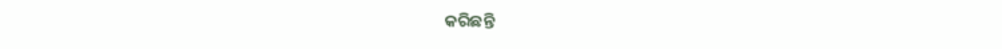କରିଛନ୍ତି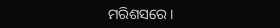ମରିଶସରେ ।